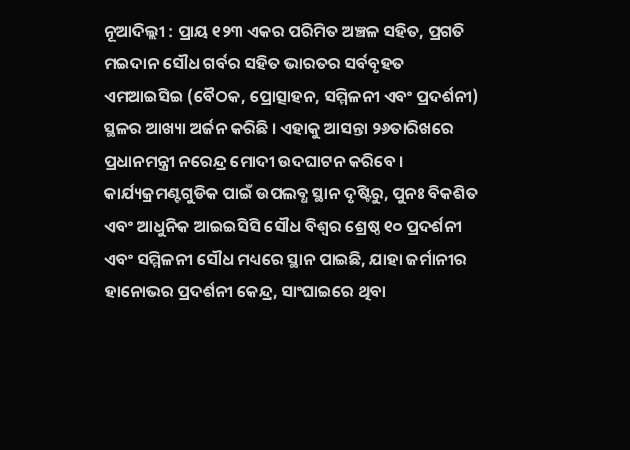ନୂଆଦିଲ୍ଲୀ : ପ୍ରାୟ ୧୨୩ ଏକର ପରିମିତ ଅଞ୍ଚଳ ସହିତ, ପ୍ରଗତି ମଇଦାନ ସୌଧ ଗର୍ବର ସହିତ ଭାରତର ସର୍ବବୃହତ ଏମଆଇସିଇ (ବୈଠକ, ପ୍ରୋତ୍ସାହନ, ସମ୍ମିଳନୀ ଏବଂ ପ୍ରଦର୍ଶନୀ) ସ୍ଥଳର ଆଖ୍ୟା ଅର୍ଜନ କରିଛି । ଏହାକୁ ଆସନ୍ତା ୨୬ତାରିଖରେ ପ୍ରଧାନମନ୍ତ୍ରୀ ନରେନ୍ଦ୍ର ମୋଦୀ ଉଦଘାଟନ କରିବେ ।
କାର୍ଯ୍ୟକ୍ରମଣ୍ଟଗୁଡିକ ପାଇଁ ଉପଲବ୍ଧ ସ୍ଥାନ ଦୃଷ୍ଟିରୁ, ପୁନଃ ବିକଶିତ ଏବଂ ଆଧୁନିକ ଆଇଇସିସି ସୌଧ ବିଶ୍ୱର ଶ୍ରେଷ୍ଠ ୧୦ ପ୍ରଦର୍ଶନୀ ଏବଂ ସମ୍ମିଳନୀ ସୌଧ ମଧ୍ୟରେ ସ୍ଥାନ ପାଇଛି, ଯାହା ଜର୍ମାନୀର ହାନୋଭର ପ୍ରଦର୍ଶନୀ କେନ୍ଦ୍ର, ସାଂଘାଇରେ ଥିବା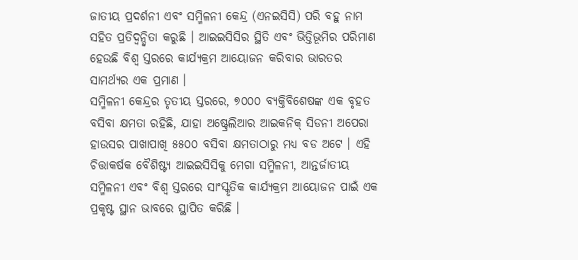ଜାତୀୟ ପ୍ରଦର୍ଶନୀ ଏବଂ ସମ୍ମିଳନୀ କେନ୍ଦ୍ର (ଏନଇସିସି) ପରି ବହୁ ନାମ ସହିତ ପ୍ରତିଦ୍ୱନ୍ଦ୍ୱିତା କରୁଛି । ଆଇଇସିସିର ସ୍ଥିତି ଏବଂ ଭିତ୍ତିଭୂମିର ପରିମାଣ ହେଉଛି ବିଶ୍ୱ ସ୍ତରରେ କାର୍ଯ୍ୟକ୍ରମ ଆୟୋଜନ କରିବାର ଭାରତର ସାମର୍ଥ୍ୟର ଏକ ପ୍ରମାଣ ।
ସମ୍ମିଳନୀ କେନ୍ଦ୍ରର ତୃତୀୟ ସ୍ତରରେ, ୭୦୦୦ ବ୍ୟକ୍ତିବିଶେଷଙ୍କ ଏକ ବୃହତ ବସିବା କ୍ଷମତା ରହିଛି, ଯାହା ଅଷ୍ଟ୍ରେଲିଆର ଆଇକନିକ୍ ସିଡନୀ ଅପେରା ହାଉସର ପାଖାପାଖି ୫୫୦୦ ବସିବା କ୍ଷମତାଠାରୁ ମଧ୍ୟ ବଡ ଅଟେ । ଏହି ଚିତ୍ତାକର୍ଷକ ବୈଶିଷ୍ଟ୍ୟ ଆଇଇସିସିକୁ ମେଗା ସମ୍ମିଳନୀ, ଆନ୍ତର୍ଜାତୀୟ ସମ୍ମିଳନୀ ଏବଂ ବିଶ୍ୱ ସ୍ତରରେ ସାଂସ୍କୃତିକ କାର୍ଯ୍ୟକ୍ରମ ଆୟୋଜନ ପାଇଁ ଏକ ପ୍ରକୃଷ୍ଟ ସ୍ଥାନ ଭାବରେ ସ୍ଥାପିତ କରିଛି ।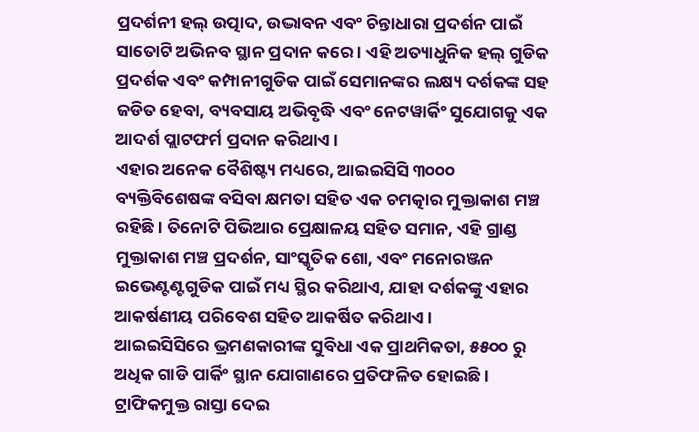ପ୍ରଦର୍ଶନୀ ହଲ୍ ଉତ୍ପାଦ, ଉଦ୍ଭାବନ ଏବଂ ଚିନ୍ତାଧାରା ପ୍ରଦର୍ଶନ ପାଇଁ ସାତୋଟି ଅଭିନବ ସ୍ଥାନ ପ୍ରଦାନ କରେ । ଏହି ଅତ୍ୟାଧୁନିକ ହଲ୍ ଗୁଡିକ ପ୍ରଦର୍ଶକ ଏବଂ କମ୍ପାନୀଗୁଡିକ ପାଇଁ ସେମାନଙ୍କର ଲକ୍ଷ୍ୟ ଦର୍ଶକଙ୍କ ସହ ଜଡିତ ହେବା, ବ୍ୟବସାୟ ଅଭିବୃଦ୍ଧି ଏବଂ ନେଟୱାର୍କିଂ ସୁଯୋଗକୁ ଏକ ଆଦର୍ଶ ପ୍ଲାଟଫର୍ମ ପ୍ରଦାନ କରିଥାଏ ।
ଏହାର ଅନେକ ବୈଶିଷ୍ଟ୍ୟ ମଧ୍ୟରେ, ଆଇଇସିସି ୩୦୦୦ ବ୍ୟକ୍ତିବିଶେଷଙ୍କ ବସିବା କ୍ଷମତା ସହିତ ଏକ ଚମତ୍କାର ମୁକ୍ତାକାଶ ମଞ୍ଚ ରହିଛି । ତିନୋଟି ପିଭିଆର ପ୍ରେକ୍ଷାଳୟ ସହିତ ସମାନ, ଏହି ଗ୍ରାଣ୍ଡ ମୁକ୍ତାକାଶ ମଞ୍ଚ ପ୍ରଦର୍ଶନ, ସାଂସ୍କୃତିକ ଶୋ, ଏବଂ ମନୋରଞ୍ଜନ ଇଭେଣ୍ଟଣ୍ଟଗୁଡିକ ପାଇଁ ମଧ୍ୟ ସ୍ଥିର କରିଥାଏ, ଯାହା ଦର୍ଶକଙ୍କୁ ଏହାର ଆକର୍ଷଣୀୟ ପରିବେଶ ସହିତ ଆକର୍ଷିତ କରିଥାଏ ।
ଆଇଇସିସିରେ ଭ୍ରମଣକାରୀଙ୍କ ସୁବିଧା ଏକ ପ୍ରାଥମିକତା, ୫୫୦୦ ରୁ ଅଧିକ ଗାଡି ପାର୍କିଂ ସ୍ଥାନ ଯୋଗାଣରେ ପ୍ରତିଫଳିତ ହୋଇଛି । ଟ୍ରାଫିକମୁକ୍ତ ରାସ୍ତା ଦେଇ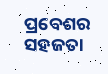ପ୍ରବେଶର ସହଜତା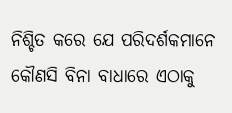ନିଶ୍ଚିତ କରେ ଯେ ପରିଦର୍ଶକମାନେ କୌଣସି ବିନା ବାଧାରେ ଏଠାକୁ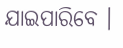ଯାଇପାରିବେ ।